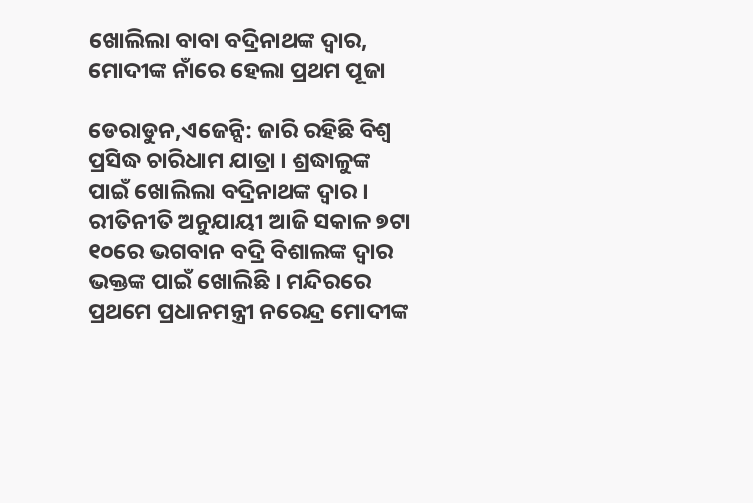ଖୋଲିଲା ବାବା ବଦ୍ରିନାଥଙ୍କ ଦ୍ବାର, ମୋଦୀଙ୍କ ନାଁରେ ହେଲା ପ୍ରଥମ ପୂଜା

ଡେରାଡୁନ,ଏଜେନ୍ସି: ଜାରି ରହିଛି ବିଶ୍ବ ପ୍ରସିଦ୍ଧ ଚାରିଧାମ ଯାତ୍ରା । ଶ୍ରଦ୍ଧାଳୁଙ୍କ ପାଇଁ ଖୋଲିଲା ବଦ୍ରିନାଥଙ୍କ ଦ୍ବାର । ରୀତିନୀତି ଅନୁଯାୟୀ ଆଜି ସକାଳ ୭ଟା ୧୦ରେ ଭଗବାନ ବଦ୍ରି ବିଶାଲଙ୍କ ଦ୍ବାର ଭକ୍ତଙ୍କ ପାଇଁ ଖୋଲିଛି । ମନ୍ଦିରରେ ପ୍ରଥମେ ପ୍ରଧାନମନ୍ତ୍ରୀ ନରେନ୍ଦ୍ର ମୋଦୀଙ୍କ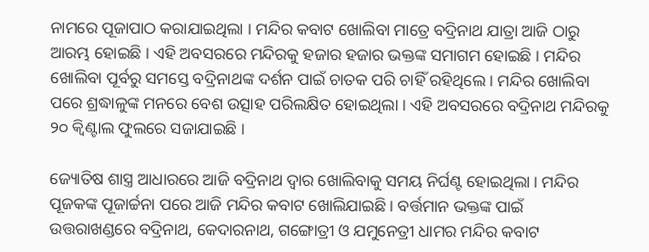ନାମରେ ପୂଜାପାଠ କରାଯାଇଥିଲା । ମନ୍ଦିର କବାଟ ଖୋଲିବା ମାତ୍ରେ ବଦ୍ରିନାଥ ଯାତ୍ରା ଆଜି ଠାରୁ ଆରମ୍ଭ ହୋଇଛି । ଏହି ଅବସରରେ ମନ୍ଦିରକୁ ହଜାର ହଜାର ଭକ୍ତଙ୍କ ସମାଗମ ହୋଇଛି । ମନ୍ଦିର ଖୋଲିବା ପୂର୍ବରୁ ସମସ୍ତେ ବଦ୍ରିନାଥଙ୍କ ଦର୍ଶନ ପାଇଁ ଚାତକ ପରି ଚାହିଁ ରହିଥିଲେ । ମନ୍ଦିର ଖୋଲିବା ପରେ ଶ୍ରଦ୍ଧାଳୁଙ୍କ ମନରେ ବେଶ ଉତ୍ସାହ ପରିଲକ୍ଷିତ ହୋଇଥିଲା । ଏହି ଅବସରରେ ବଦ୍ରିନାଥ ମନ୍ଦିରକୁ ୨୦ କ୍ୱିଣ୍ଟାଲ ଫୁଲରେ ସଜାଯାଇଛି ।

ଜ୍ୟୋତିଷ ଶାସ୍ତ୍ର ଆଧାରରେ ଆଜି ବଦ୍ରିନାଥ ଦ୍ବାର ଖୋଲିବାକୁ ସମୟ ନିର୍ଘଣ୍ଟ ହୋଇଥିଲା । ମନ୍ଦିର ପୂଜକଙ୍କ ପୂଜାର୍ଚ୍ଚନା ପରେ ଆଜି ମନ୍ଦିର କବାଟ ଖୋଲିଯାଇଛି । ବର୍ତ୍ତମାନ ଭକ୍ତଙ୍କ ପାଇଁ ଉତ୍ତରାଖଣ୍ଡରେ ବଦ୍ରିନାଥ, କେଦାରନାଥ, ଗଙ୍ଗୋତ୍ରୀ ଓ ଯମୁନେତ୍ରୀ ଧାମର ମନ୍ଦିର କବାଟ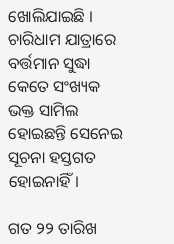ଖୋଲିଯାଇଛି । ଚାରିଧାମ ଯାତ୍ରାରେ ବର୍ତ୍ତମାନ ସୁଦ୍ଧା କେତେ ସଂଖ୍ୟକ ଭକ୍ତ ସାମିଲ ହୋଇଛନ୍ତି ସେନେଇ ସୂଚନା ହସ୍ତଗତ ହୋଇନାହିଁ।

ଗତ ୨୨ ତାରିଖ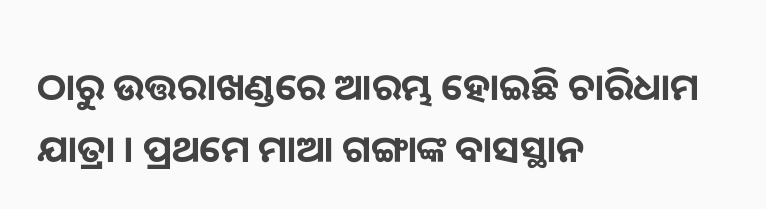ଠାରୁ ଉତ୍ତରାଖଣ୍ଡରେ ଆରମ୍ଭ ହୋଇଛି ଚାରିଧାମ ଯାତ୍ରା । ପ୍ରଥମେ ମାଆ ଗଙ୍ଗାଙ୍କ ବାସସ୍ଥାନ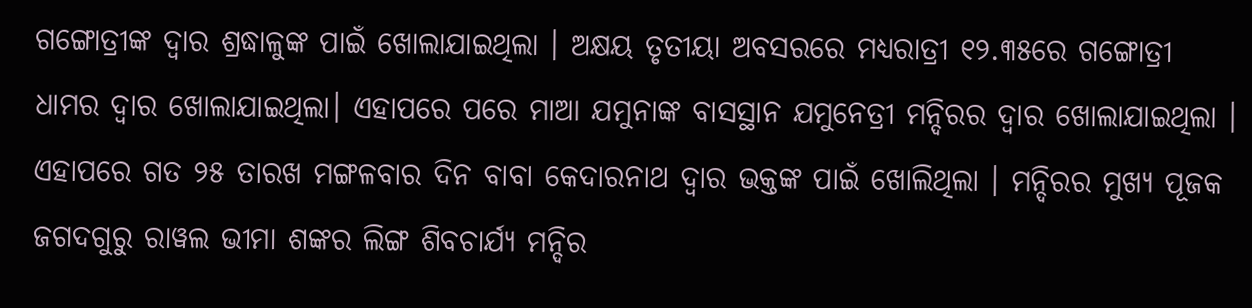ଗଙ୍ଗୋତ୍ରୀଙ୍କ ଦ୍ୱାର ଶ୍ରଦ୍ଧାଳୁଙ୍କ ପାଇଁ ଖୋଲାଯାଇଥିଲା । ଅକ୍ଷୟ ତୃତୀୟା ଅବସରରେ ମଧ୍ୟରାତ୍ରୀ ୧୨.୩୫ରେ ଗଙ୍ଗୋତ୍ରୀ ଧାମର ଦ୍ବାର ଖୋଲାଯାଇଥିଲା। ଏହାପରେ ପରେ ମାଆ ଯମୁନାଙ୍କ ବାସସ୍ଥାନ ଯମୁନେତ୍ରୀ ମନ୍ଦିରର ଦ୍ୱାର ଖୋଲାଯାଇଥିଲା । ଏହାପରେ ଗତ ୨୫ ତାରଖ ମଙ୍ଗଳବାର ଦିନ ବାବା କେଦାରନାଥ ଦ୍ବାର ଭକ୍ତଙ୍କ ପାଇଁ ଖୋଲିଥିଲା । ମନ୍ଦିରର ମୁଖ୍ୟ ପୂଜକ ଜଗଦଗୁରୁ ରାୱଲ ଭୀମା ଶଙ୍କର ଲିଙ୍ଗ ଶିବଚାର୍ଯ୍ୟ ମନ୍ଦିର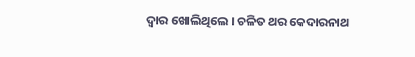ଦ୍ବାର ଖୋଲିଥିଲେ । ଚଳିତ ଥର କେଦାରନାଥ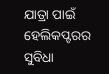ଯାତ୍ରା ପାଇଁ ହେଲିକପ୍ଟରର ସୁବିଧା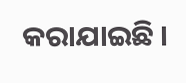କରାଯାଇଛି ।